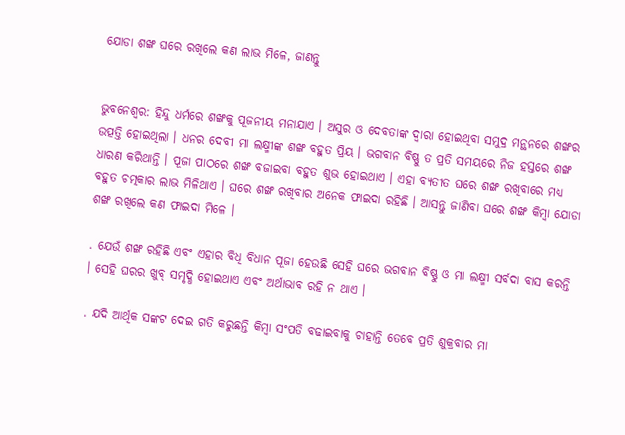ଯୋଡା ଶଙ୍ଖ ଘରେ ରଖିଲେ କଣ ଲାଭ ମିଳେ, ଜାଣନ୍ତୁ


ଭୁବନେଶ୍ୱର: ହିନ୍ଦୁ ଧର୍ମରେ ଶଙ୍ଖକୁ ପୂଜନୀୟ ମନାଯାଏ । ଅସୁର ଓ ଦେବତାଙ୍କ ଦ୍ୱାରା ହୋଇଥିବା ସମୁଦ୍ର ମନ୍ଥନରେ ଶଙ୍ଖର ଉତ୍ପତ୍ତି ହୋଇଥିଲା । ଧନର ଦେବୀ ମା ଲକ୍ଷ୍ମୀଙ୍କ ଶଙ୍ଖ ବହୁତ ପ୍ରିୟ । ଭଗବାନ ବିଷ୍ଣୁ ତ ପ୍ରତି ସମୟରେ ନିଜ ହସ୍ତରେ ଶଙ୍ଖ ଧାରଣ କରିଥାନ୍ତି । ପୂଜା ପାଠରେ ଶଙ୍ଖ ବଜାଇବା ବହୁତ ଶୁଭ ହୋଇଥାଏ । ଏହା ବ୍ୟତୀତ ଘରେ ଶଙ୍ଖ ରଖିବାରେ ମଧ୍ୟ ବହୁତ ଚତ୍ମକାର ଲାଭ ମିଳିଥାଏ । ଘରେ ଶଙ୍ଖ ରଖିବାର ଅନେକ ଫାଇଦା ରହିଛି । ଆସନ୍ତୁ ଜାଣିବା ଘରେ ଶଙ୍ଖ କିମ୍ବା ଯୋଡା ଶଙ୍ଖ ରଖିଲେ କଣ ଫାଇଦା ମିଳେ ।

. ଯେଉଁ ଶଙ୍ଖ ରହିଛି ଏବଂ ଏହାର ବିଧି ବିଧାନ ପୂଜା ହେଉଛି ସେହି ଘରେ ଭଗବାନ ବିଷ୍ଣୁ ଓ ମା ଲକ୍ଷ୍ମୀ ସର୍ବଦା ବାସ କରନ୍ତି । ସେହି ଘରର ଖୁବ୍ ସମୃଦ୍ଧି ହୋଇଥାଏ ଏବଂ ଅର୍ଥାଭାବ ରହି ନ ଥାଏ ।

. ଯଦି ଆର୍ଥିକ ସଙ୍କଟ ଦେଇ ଗତି କରୁଛନ୍ତି କିମ୍ବା ସଂପତି ବଢାଇବାକୁ ଚାହାନ୍ତି ତେବେ ପ୍ରତି ଶୁକ୍ରବାର ମା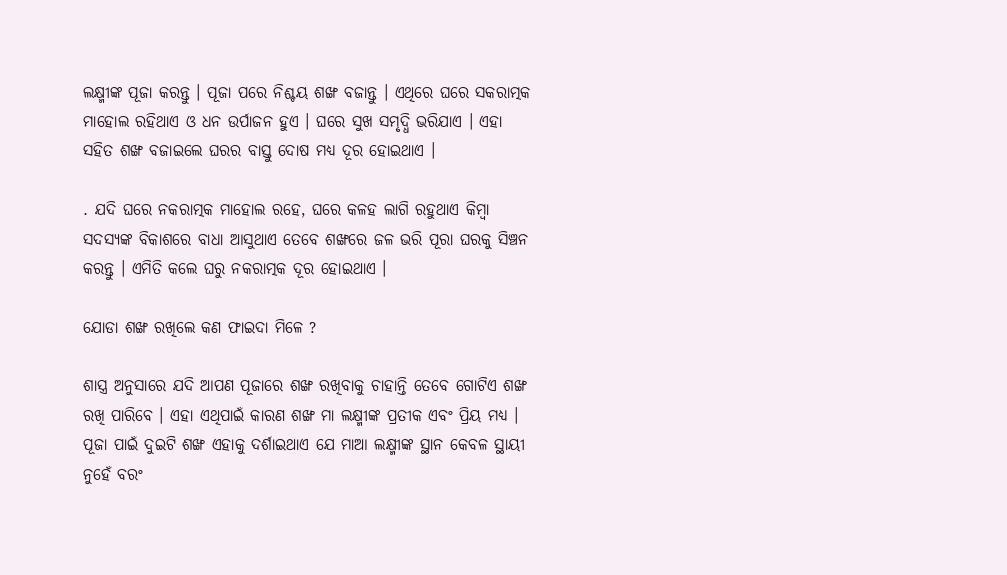ଲକ୍ଷ୍ମୀଙ୍କ ପୂଜା କରନ୍ତୁ । ପୂଜା ପରେ ନିଶ୍ଚୟ ଶଙ୍ଖ ବଜାନ୍ତୁ । ଏଥିରେ ଘରେ ସକରାତ୍ମକ ମାହୋଲ ରହିଥାଏ ଓ ଧନ ଉର୍ପାଜନ ହୁଏ । ଘରେ ସୁଖ ସମୃଦ୍ଧି ଭରିଯାଏ । ଏହା ସହିତ ଶଙ୍ଖ ବଜାଇଲେ ଘରର ବାସ୍ତୁ ଦୋଷ ମଧ୍ୟ ଦୂର ହୋଇଥାଏ ।

. ଯଦି ଘରେ ନକରାତ୍ମକ ମାହୋଲ ରହେ, ଘରେ କଳହ ଲାଗି ରହୁଥାଏ କିମ୍ବା ସଦସ୍ୟଙ୍କ ବିକାଶରେ ବାଧା ଆସୁଥାଏ ତେବେ ଶଙ୍ଖରେ ଜଳ ଭରି ପୂରା ଘରକୁ ସିଞ୍ଚନ କରନ୍ତୁ । ଏମିତି କଲେ ଘରୁ ନକରାତ୍ମକ ଦୂର ହୋଇଥାଏ ।

ଯୋଡା ଶଙ୍ଖ ରଖିଲେ କଣ ଫାଇଦା ମିଳେ ?

ଶାସ୍ତ୍ର ଅନୁସାରେ ଯଦି ଆପଣ ପୂଜାରେ ଶଙ୍ଖ ରଖିବାକୁ ଚାହାନ୍ତି ତେବେ ଗୋଟିଏ ଶଙ୍ଖ ରଖି ପାରିବେ । ଏହା ଏଥିପାଇଁ କାରଣ ଶଙ୍ଖ ମା ଲକ୍ଷ୍ମୀଙ୍କ ପ୍ରତୀକ ଏବଂ ପ୍ରିୟ ମଧ୍ୟ । ପୂଜା ପାଇଁ ଦୁଇଟି ଶଙ୍ଖ ଏହାକୁ ଦର୍ଶାଇଥାଏ ଯେ ମାଆ ଲକ୍ଷ୍ମୀଙ୍କ ସ୍ଥାନ କେବଳ ସ୍ଥାୟୀ ନୁହେଁ ବରଂ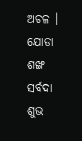ଅଚଳ । ଯୋଡା ଶଙ୍ଖ ସର୍ବଦା ଶୁଭ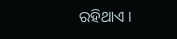ରହିଥାଏ ।